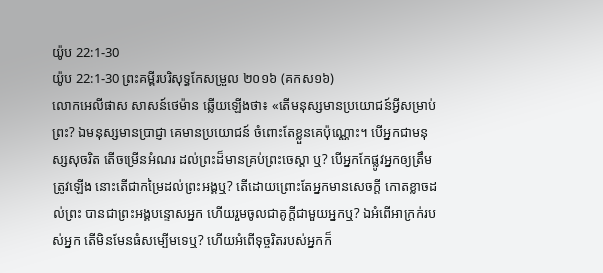យ៉ូប 22:1-30
យ៉ូប 22:1-30 ព្រះគម្ពីរបរិសុទ្ធកែសម្រួល ២០១៦ (គកស១៦)
លោកអេលីផាស សាសន៍ថេម៉ាន ឆ្លើយឡើងថា៖ «តើមនុស្សមានប្រយោជន៍អ្វីសម្រាប់ព្រះ? ឯមនុស្សមានប្រាជ្ញា គេមានប្រយោជន៍ ចំពោះតែខ្លួនគេប៉ុណ្ណោះ។ បើអ្នកជាមនុស្សសុចរិត តើចម្រើនអំណរ ដល់ព្រះដ៏មានគ្រប់ព្រះចេស្តា ឬ? បើអ្នកកែផ្លូវអ្នកឲ្យត្រឹមត្រូវឡើង នោះតើជាកម្រៃដល់ព្រះអង្គឬ? តើដោយព្រោះតែអ្នកមានសេចក្ដី កោតខ្លាចដល់ព្រះ បានជាព្រះអង្គបន្ទោសអ្នក ហើយរួមចូលជាគូក្តីជាមួយអ្នកឬ? ឯអំពើអាក្រក់របស់អ្នក តើមិនមែនធំសម្បើមទេឬ? ហើយអំពើទុច្ចរិតរបស់អ្នកក៏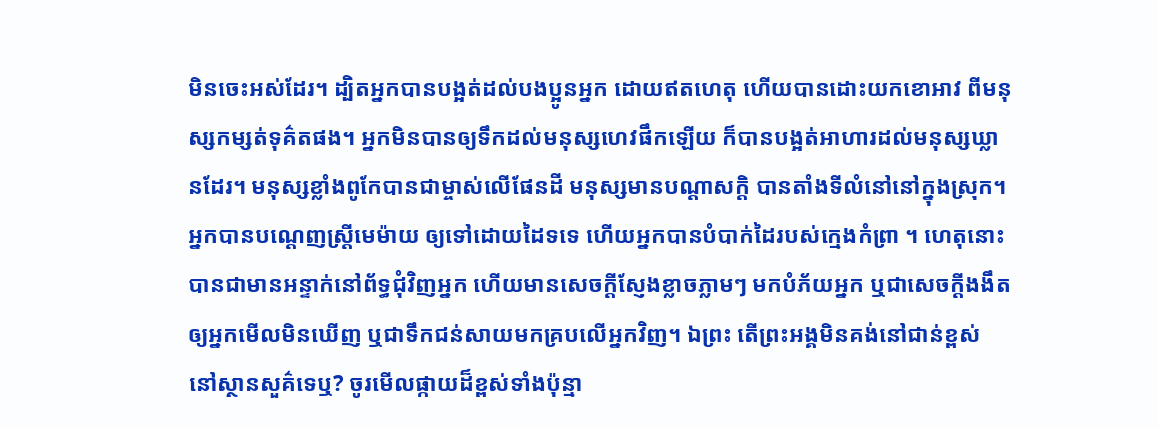មិនចេះអស់ដែរ។ ដ្បិតអ្នកបានបង្អត់ដល់បងប្អូនអ្នក ដោយឥតហេតុ ហើយបានដោះយកខោអាវ ពីមនុស្សកម្សត់ទុគ៌តផង។ អ្នកមិនបានឲ្យទឹកដល់មនុស្សហេវផឹកឡើយ ក៏បានបង្អត់អាហារដល់មនុស្សឃ្លានដែរ។ មនុស្សខ្លាំងពូកែបានជាម្ចាស់លើផែនដី មនុស្សមានបណ្ដាសក្តិ បានតាំងទីលំនៅនៅក្នុងស្រុក។ អ្នកបានបណ្តេញស្ត្រីមេម៉ាយ ឲ្យទៅដោយដៃទទេ ហើយអ្នកបានបំបាក់ដៃរបស់ក្មេងកំព្រា ។ ហេតុនោះបានជាមានអន្ទាក់នៅព័ទ្ធជុំវិញអ្នក ហើយមានសេចក្ដីស្ញែងខ្លាចភ្លាមៗ មកបំភ័យអ្នក ឬជាសេចក្ដីងងឹតឲ្យអ្នកមើលមិនឃើញ ឬជាទឹកជន់សាយមកគ្របលើអ្នកវិញ។ ឯព្រះ តើព្រះអង្គមិនគង់នៅជាន់ខ្ពស់ នៅស្ថានសួគ៌ទេឬ? ចូរមើលផ្កាយដ៏ខ្ពស់ទាំងប៉ុន្មា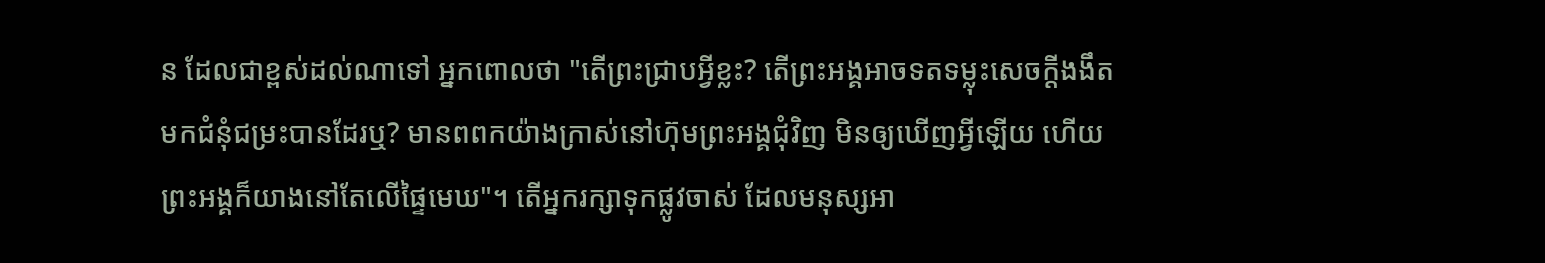ន ដែលជាខ្ពស់ដល់ណាទៅ អ្នកពោលថា "តើព្រះជ្រាបអ្វីខ្លះ? តើព្រះអង្គអាចទតទម្លុះសេចក្ដីងងឹត មកជំនុំជម្រះបានដែរឬ? មានពពកយ៉ាងក្រាស់នៅហ៊ុមព្រះអង្គជុំវិញ មិនឲ្យឃើញអ្វីឡើយ ហើយព្រះអង្គក៏យាងនៅតែលើផ្ទៃមេឃ"។ តើអ្នករក្សាទុកផ្លូវចាស់ ដែលមនុស្សអា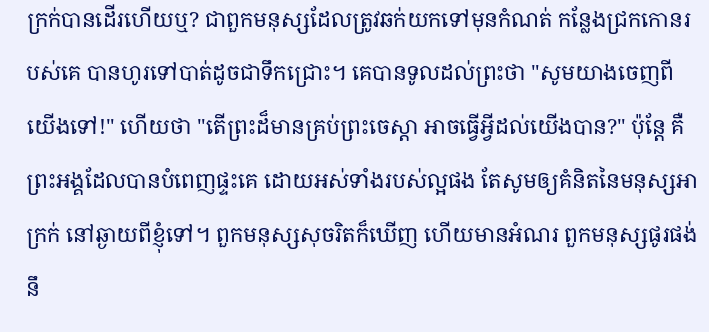ក្រក់បានដើរហើយឬ? ជាពួកមនុស្សដែលត្រូវឆក់យកទៅមុនកំណត់ កន្លែងជ្រកកោនរបស់គេ បានហូរទៅបាត់ដូចជាទឹកជ្រោះ។ គេបានទូលដល់ព្រះថា "សូមយាងចេញពីយើងទៅ!" ហើយថា "តើព្រះដ៏មានគ្រប់ព្រះចេស្តា អាចធ្វើអ្វីដល់យើងបាន?" ប៉ុន្តែ គឺព្រះអង្គដែលបានបំពេញផ្ទះគេ ដោយអស់ទាំងរបស់ល្អផង តែសូមឲ្យគំនិតនៃមនុស្សអាក្រក់ នៅឆ្ងាយពីខ្ញុំទៅ។ ពួកមនុស្សសុចរិតក៏ឃើញ ហើយមានអំណរ ពួកមនុស្សផូរផង់នឹ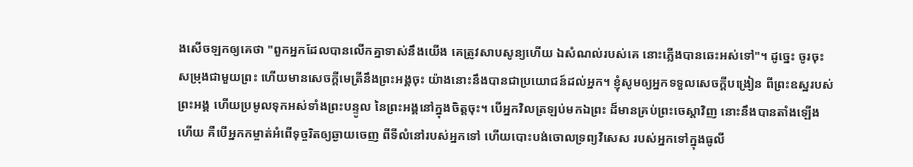ងសើចឡកឲ្យគេថា "ពួកអ្នកដែលបានលើកគ្នាទាស់នឹងយើង គេត្រូវសាបសូន្យហើយ ឯសំណល់របស់គេ នោះភ្លើងបានឆេះអស់ទៅ"។ ដូច្នេះ ចូរចុះសម្រុងជាមួយព្រះ ហើយមានសេចក្ដីមេត្រីនឹងព្រះអង្គចុះ យ៉ាងនោះនឹងបានជាប្រយោជន៍ដល់អ្នក។ ខ្ញុំសូមឲ្យអ្នកទទួលសេចក្ដីបង្រៀន ពីព្រះឧស្ឋរបស់ព្រះអង្គ ហើយប្រមូលទុកអស់ទាំងព្រះបន្ទូល នៃព្រះអង្គនៅក្នុងចិត្តចុះ។ បើអ្នកវិលត្រឡប់មកឯព្រះ ដ៏មានគ្រប់ព្រះចេស្តាវិញ នោះនឹងបានតាំងឡើងហើយ គឺបើអ្នកកម្ចាត់អំពើទុច្ចរិតឲ្យឆ្ងាយចេញ ពីទីលំនៅរបស់អ្នកទៅ ហើយបោះបង់ចោលទ្រព្យវិសេស របស់អ្នកទៅក្នុងធូលី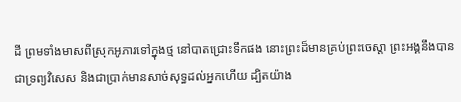ដី ព្រមទាំងមាសពីស្រុកអូភារទៅក្នុងថ្ម នៅបាតជ្រោះទឹកផង នោះព្រះដ៏មានគ្រប់ព្រះចេស្តា ព្រះអង្គនឹងបានជាទ្រព្យវិសេស និងជាប្រាក់មានសាច់សុទ្ធដល់អ្នកហើយ ដ្បិតយ៉ាង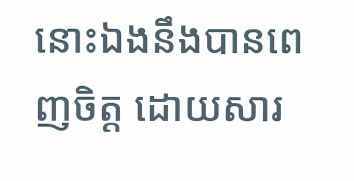នោះឯងនឹងបានពេញចិត្ត ដោយសារ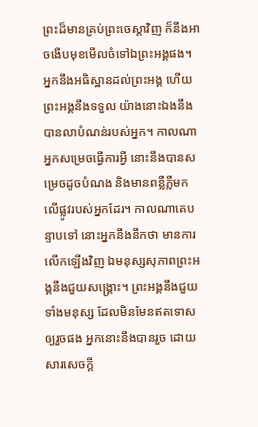ព្រះដ៏មានគ្រប់ព្រះចេស្តាវិញ ក៏នឹងអាចងើបមុខមើលចំទៅឯព្រះអង្គផង។ អ្នកនឹងអធិស្ឋានដល់ព្រះអង្គ ហើយព្រះអង្គនឹងទទួល យ៉ាងនោះឯងនឹងបានលាបំណន់របស់អ្នក។ កាលណាអ្នកសម្រេចធ្វើការអ្វី នោះនឹងបានសម្រេចដូចបំណង និងមានពន្លឺភ្លឺមកលើផ្លូវរបស់អ្នកដែរ។ កាលណាគេបន្ទាបទៅ នោះអ្នកនឹងនឹកថា មានការលើកឡើងវិញ ឯមនុស្សសុភាពព្រះអង្គនឹងជួយសង្គ្រោះ។ ព្រះអង្គនឹងជួយទាំងមនុស្ស ដែលមិនមែនឥតទោសឲ្យរួចផង អ្នកនោះនឹងបានរួច ដោយសារសេចក្ដី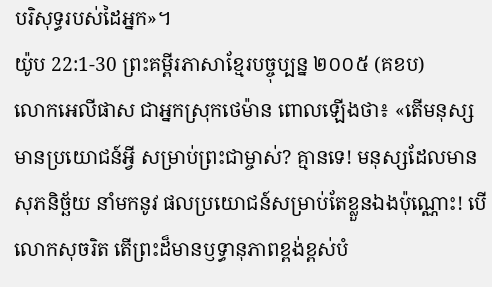បរិសុទ្ធរបស់ដៃអ្នក»។
យ៉ូប 22:1-30 ព្រះគម្ពីរភាសាខ្មែរបច្ចុប្បន្ន ២០០៥ (គខប)
លោកអេលីផាស ជាអ្នកស្រុកថេម៉ាន ពោលឡើងថា៖ «តើមនុស្សមានប្រយោជន៍អ្វី សម្រាប់ព្រះជាម្ចាស់? គ្មានទេ! មនុស្សដែលមានសុភនិច្ឆ័យ នាំមកនូវ ផលប្រយោជន៍សម្រាប់តែខ្លួនឯងប៉ុណ្ណោះ! បើលោកសុចរិត តើព្រះដ៏មានឫទ្ធានុភាពខ្ពង់ខ្ពស់បំ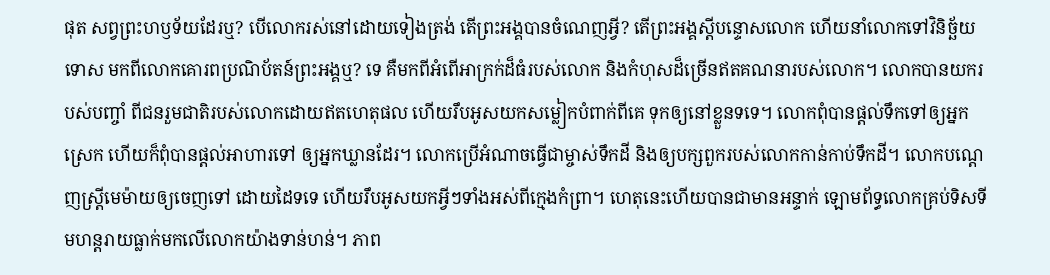ផុត សព្វព្រះហឫទ័យដែរឬ? បើលោករស់នៅដោយទៀងត្រង់ តើព្រះអង្គបានចំណេញអ្វី? តើព្រះអង្គស្ដីបន្ទោសលោក ហើយនាំលោកទៅវិនិច្ឆ័យទោស មកពីលោកគោរពប្រណិប័តន៍ព្រះអង្គឬ? ទេ គឺមកពីអំពើអាក្រក់ដ៏ធំរបស់លោក និងកំហុសដ៏ច្រើនឥតគណនារបស់លោក។ លោកបានយករបស់បញ្ចាំ ពីជនរួមជាតិរបស់លោកដោយឥតហេតុផល ហើយរឹបអូសយកសម្លៀកបំពាក់ពីគេ ទុកឲ្យនៅខ្លួនទទេ។ លោកពុំបានផ្ដល់ទឹកទៅឲ្យអ្នកស្រេក ហើយក៏ពុំបានផ្ដល់អាហារទៅ ឲ្យអ្នកឃ្លានដែរ។ លោកប្រើអំណាចធ្វើជាម្ចាស់ទឹកដី និងឲ្យបក្សពួករបស់លោកកាន់កាប់ទឹកដី។ លោកបណ្ដេញស្ត្រីមេម៉ាយឲ្យចេញទៅ ដោយដៃទទេ ហើយរឹបអូសយកអ្វីៗទាំងអស់ពីក្មេងកំព្រា។ ហេតុនេះហើយបានជាមានអន្ទាក់ ឡោមព័ទ្ធលោកគ្រប់ទិសទី មហន្តរាយធ្លាក់មកលើលោកយ៉ាងទាន់ហន់។ ភាព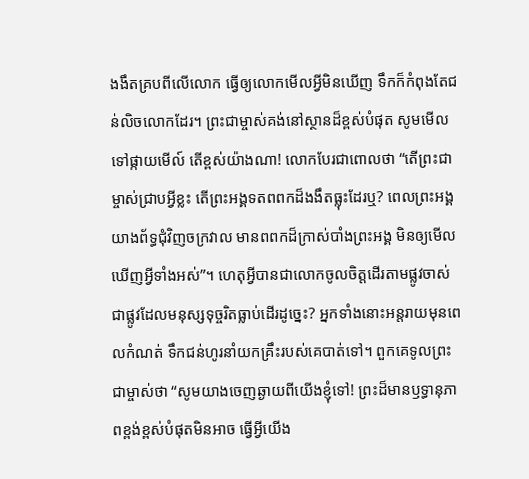ងងឹតគ្របពីលើលោក ធ្វើឲ្យលោកមើលអ្វីមិនឃើញ ទឹកក៏កំពុងតែជន់លិចលោកដែរ។ ព្រះជាម្ចាស់គង់នៅស្ថានដ៏ខ្ពស់បំផុត សូមមើលទៅផ្កាយមើល៍ តើខ្ពស់យ៉ាងណា! លោកបែរជាពោលថា “តើព្រះជាម្ចាស់ជ្រាបអ្វីខ្លះ តើព្រះអង្គទតពពកដ៏ងងឹតធ្លុះដែរឬ? ពេលព្រះអង្គយាងព័ទ្ធជុំវិញចក្រវាល មានពពកដ៏ក្រាស់បាំងព្រះអង្គ មិនឲ្យមើលឃើញអ្វីទាំងអស់”។ ហេតុអ្វីបានជាលោកចូលចិត្តដើរតាមផ្លូវចាស់ ជាផ្លូវដែលមនុស្សទុច្ចរិតធ្លាប់ដើរដូច្នេះ? អ្នកទាំងនោះអន្តរាយមុនពេលកំណត់ ទឹកជន់ហូរនាំយកគ្រឹះរបស់គេបាត់ទៅ។ ពួកគេទូលព្រះជាម្ចាស់ថា “សូមយាងចេញឆ្ងាយពីយើងខ្ញុំទៅ! ព្រះដ៏មានឫទ្ធានុភាពខ្ពង់ខ្ពស់បំផុតមិនអាច ធ្វើអ្វីយើង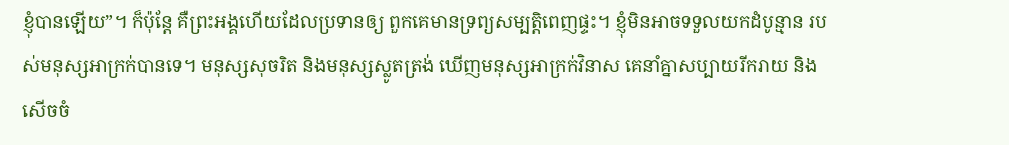ខ្ញុំបានឡើយ”។ ក៏ប៉ុន្តែ គឺព្រះអង្គហើយដែលប្រទានឲ្យ ពួកគេមានទ្រព្យសម្បត្តិពេញផ្ទះ។ ខ្ញុំមិនអាចទទួលយកដំបូន្មាន របស់មនុស្សអាក្រក់បានទេ។ មនុស្សសុចរិត និងមនុស្សស្លូតត្រង់ ឃើញមនុស្សអាក្រក់វិនាស គេនាំគ្នាសប្បាយរីករាយ និងសើចចំ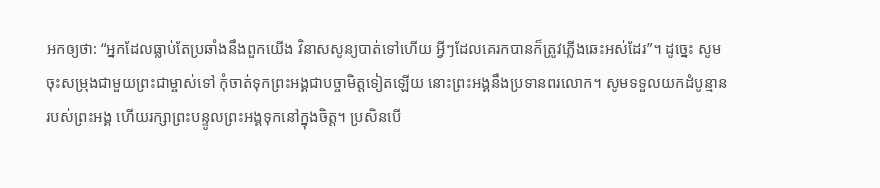អកឲ្យថា: “អ្នកដែលធ្លាប់តែប្រឆាំងនឹងពួកយើង វិនាសសូន្យបាត់ទៅហើយ អ្វីៗដែលគេរកបានក៏ត្រូវភ្លើងឆេះអស់ដែរ”។ ដូច្នេះ សូមចុះសម្រុងជាមួយព្រះជាម្ចាស់ទៅ កុំចាត់ទុកព្រះអង្គជាបច្ចាមិត្តទៀតឡើយ នោះព្រះអង្គនឹងប្រទានពរលោក។ សូមទទួលយកដំបូន្មានរបស់ព្រះអង្គ ហើយរក្សាព្រះបន្ទូលព្រះអង្គទុកនៅក្នុងចិត្ត។ ប្រសិនបើ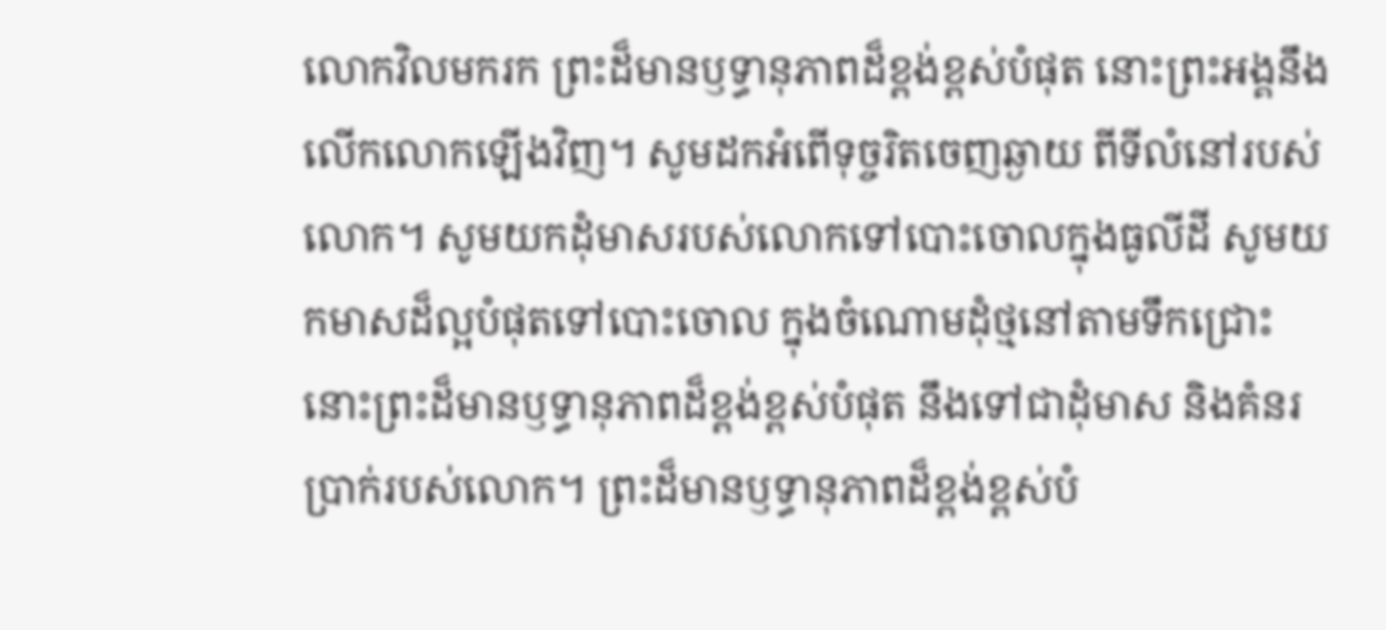លោកវិលមករក ព្រះដ៏មានឫទ្ធានុភាពដ៏ខ្ពង់ខ្ពស់បំផុត នោះព្រះអង្គនឹងលើកលោកឡើងវិញ។ សូមដកអំពើទុច្ចរិតចេញឆ្ងាយ ពីទីលំនៅរបស់លោក។ សូមយកដុំមាសរបស់លោកទៅបោះចោលក្នុងធូលីដី សូមយកមាសដ៏ល្អបំផុតទៅបោះចោល ក្នុងចំណោមដុំថ្មនៅតាមទឹកជ្រោះ នោះព្រះដ៏មានឫទ្ធានុភាពដ៏ខ្ពង់ខ្ពស់បំផុត នឹងទៅជាដុំមាស និងគំនរប្រាក់របស់លោក។ ព្រះដ៏មានឫទ្ធានុភាពដ៏ខ្ពង់ខ្ពស់បំ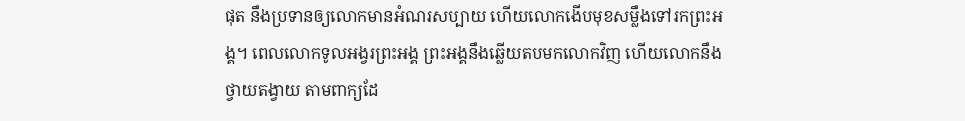ផុត នឹងប្រទានឲ្យលោកមានអំណរសប្បាយ ហើយលោកងើបមុខសម្លឹងទៅរកព្រះអង្គ។ ពេលលោកទូលអង្វរព្រះអង្គ ព្រះអង្គនឹងឆ្លើយតបមកលោកវិញ ហើយលោកនឹងថ្វាយតង្វាយ តាមពាក្យដែ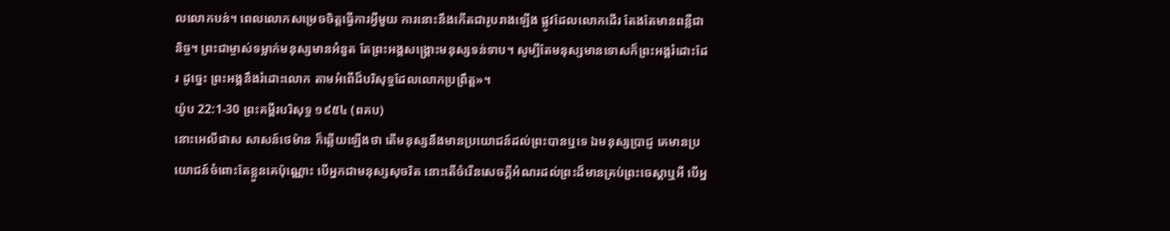លលោកបន់។ ពេលលោកសម្រេចចិត្តធ្វើការអ្វីមួយ ការនោះនឹងកើតជារូបរាងឡើង ផ្លូវដែលលោកដើរ តែងតែមានពន្លឺជានិច្ច។ ព្រះជាម្ចាស់ទម្លាក់មនុស្សមានអំនួត តែព្រះអង្គសង្គ្រោះមនុស្សទន់ទាប។ សូម្បីតែមនុស្សមានទោសក៏ព្រះអង្គរំដោះដែរ ដូច្នេះ ព្រះអង្គនឹងរំដោះលោក តាមអំពើដ៏បរិសុទ្ធដែលលោកប្រព្រឹត្ត»។
យ៉ូប 22:1-30 ព្រះគម្ពីរបរិសុទ្ធ ១៩៥៤ (ពគប)
នោះអេលីផាស សាសន៍ថេម៉ាន ក៏ឆ្លើយឡើងថា តើមនុស្សនឹងមានប្រយោជន៍ដល់ព្រះបានឬទេ ឯមនុស្សប្រាជ្ញ គេមានប្រយោជន៍ចំពោះតែខ្លួនគេប៉ុណ្ណោះ បើអ្នកជាមនុស្សសុចរិត នោះតើចំរើនសេចក្ដីអំណរដល់ព្រះដ៏មានគ្រប់ព្រះចេស្តាឬអី បើអ្ន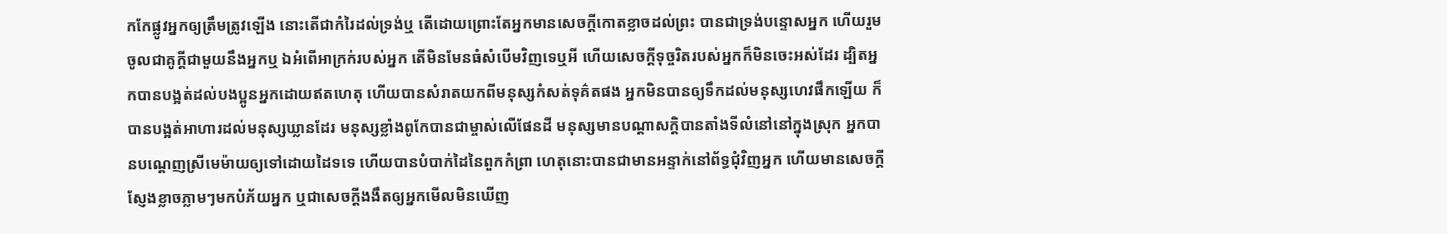កកែផ្លូវអ្នកឲ្យត្រឹមត្រូវឡើង នោះតើជាកំរៃដល់ទ្រង់ឬ តើដោយព្រោះតែអ្នកមានសេចក្ដីកោតខ្លាចដល់ព្រះ បានជាទ្រង់បន្ទោសអ្នក ហើយរួមចូលជាគូក្តីជាមួយនឹងអ្នកឬ ឯអំពើអាក្រក់របស់អ្នក តើមិនមែនធំសំបើមវិញទេឬអី ហើយសេចក្ដីទុច្ចរិតរបស់អ្នកក៏មិនចេះអស់ដែរ ដ្បិតអ្នកបានបង្អត់ដល់បងប្អូនអ្នកដោយឥតហេតុ ហើយបានសំរាតយកពីមនុស្សកំសត់ទុគ៌តផង អ្នកមិនបានឲ្យទឹកដល់មនុស្សហេវផឹកឡើយ ក៏បានបង្អត់អាហារដល់មនុស្សឃ្លានដែរ មនុស្សខ្លាំងពូកែបានជាម្ចាស់លើផែនដី មនុស្សមានបណ្តាសក្តិបានតាំងទីលំនៅនៅក្នុងស្រុក អ្នកបានបណ្តេញស្រីមេម៉ាយឲ្យទៅដោយដៃទទេ ហើយបានបំបាក់ដៃនៃពួកកំព្រា ហេតុនោះបានជាមានអន្ទាក់នៅព័ទ្ធជុំវិញអ្នក ហើយមានសេចក្ដីស្ញែងខ្លាចភ្លាមៗមកបំភ័យអ្នក ឬជាសេចក្ដីងងឹតឲ្យអ្នកមើលមិនឃើញ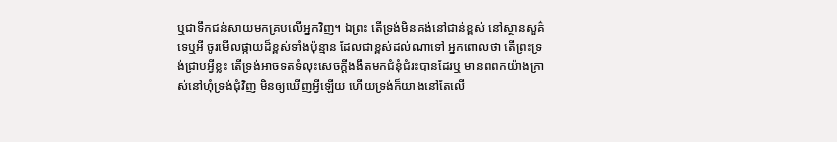ឬជាទឹកជន់សាយមកគ្របលើអ្នកវិញ។ ឯព្រះ តើទ្រង់មិនគង់នៅជាន់ខ្ពស់ នៅស្ថានសួគ៌ទេឬអី ចូរមើលផ្កាយដ៏ខ្ពស់ទាំងប៉ុន្មាន ដែលជាខ្ពស់ដល់ណាទៅ អ្នកពោលថា តើព្រះទ្រង់ជ្រាបអ្វីខ្លះ តើទ្រង់អាចទតទំលុះសេចក្ដីងងឹតមកជំនុំជំរះបានដែរឬ មានពពកយ៉ាងក្រាស់នៅហុំទ្រង់ជុំវិញ មិនឲ្យឃើញអ្វីឡើយ ហើយទ្រង់ក៏យាងនៅតែលើ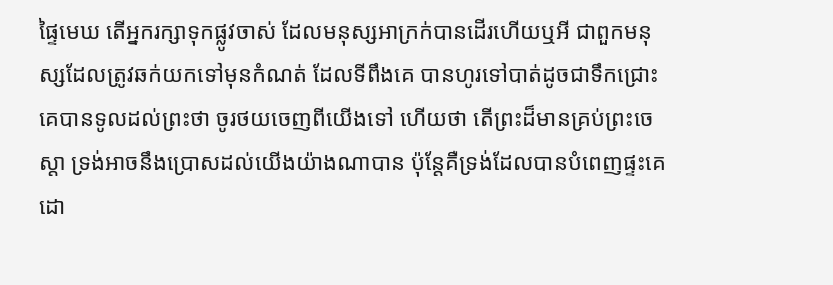ផ្ទៃមេឃ តើអ្នករក្សាទុកផ្លូវចាស់ ដែលមនុស្សអាក្រក់បានដើរហើយឬអី ជាពួកមនុស្សដែលត្រូវឆក់យកទៅមុនកំណត់ ដែលទីពឹងគេ បានហូរទៅបាត់ដូចជាទឹកជ្រោះ គេបានទូលដល់ព្រះថា ចូរថយចេញពីយើងទៅ ហើយថា តើព្រះដ៏មានគ្រប់ព្រះចេស្តា ទ្រង់អាចនឹងប្រោសដល់យើងយ៉ាងណាបាន ប៉ុន្តែគឺទ្រង់ដែលបានបំពេញផ្ទះគេ ដោ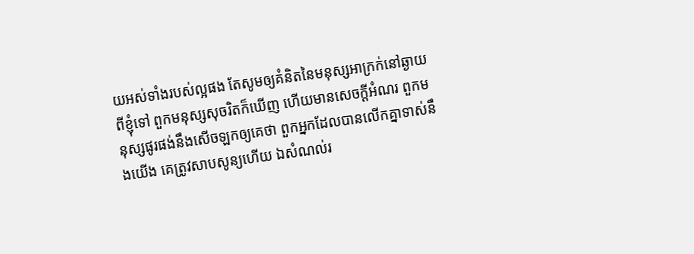យអស់ទាំងរបស់ល្អផង តែសូមឲ្យគំនិតនៃមនុស្សអាក្រក់នៅឆ្ងាយពីខ្ញុំទៅ ពួកមនុស្សសុចរិតក៏ឃើញ ហើយមានសេចក្ដីអំណរ ពួកមនុស្សផូរផង់នឹងសើចឡកឲ្យគេថា ពួកអ្នកដែលបានលើកគ្នាទាស់នឹងយើង គេត្រូវសាបសូន្យហើយ ឯសំណល់រ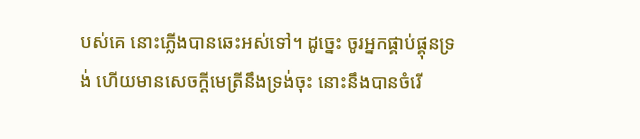បស់គេ នោះភ្លើងបានឆេះអស់ទៅ។ ដូច្នេះ ចូរអ្នកផ្គាប់ផ្គុនទ្រង់ ហើយមានសេចក្ដីមេត្រីនឹងទ្រង់ចុះ នោះនឹងបានចំរើ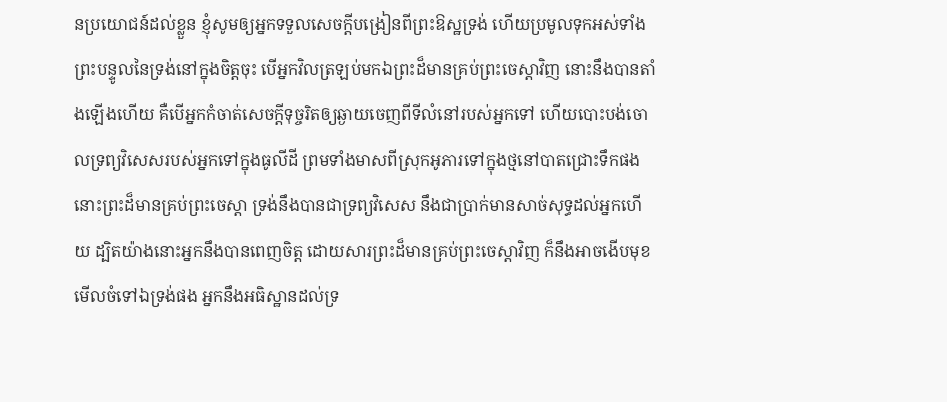នប្រយោជន៍ដល់ខ្លួន ខ្ញុំសូមឲ្យអ្នកទទួលសេចក្ដីបង្រៀនពីព្រះឱស្ឋទ្រង់ ហើយប្រមូលទុកអស់ទាំងព្រះបន្ទូលនៃទ្រង់នៅក្នុងចិត្តចុះ បើអ្នកវិលត្រឡប់មកឯព្រះដ៏មានគ្រប់ព្រះចេស្តាវិញ នោះនឹងបានតាំងឡើងហើយ គឺបើអ្នកកំចាត់សេចក្ដីទុច្ចរិតឲ្យឆ្ងាយចេញពីទីលំនៅរបស់អ្នកទៅ ហើយបោះបង់ចោលទ្រព្យវិសេសរបស់អ្នកទៅក្នុងធូលីដី ព្រមទាំងមាសពីស្រុកអូភារទៅក្នុងថ្មនៅបាតជ្រោះទឹកផង នោះព្រះដ៏មានគ្រប់ព្រះចេស្តា ទ្រង់នឹងបានជាទ្រព្យវិសេស នឹងជាប្រាក់មានសាច់សុទ្ធដល់អ្នកហើយ ដ្បិតយ៉ាងនោះអ្នកនឹងបានពេញចិត្ត ដោយសារព្រះដ៏មានគ្រប់ព្រះចេស្តាវិញ ក៏នឹងអាចងើបមុខមើលចំទៅឯទ្រង់ផង អ្នកនឹងអធិស្ឋានដល់ទ្រ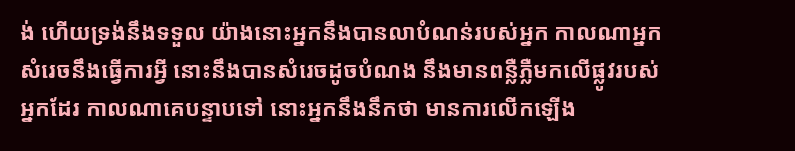ង់ ហើយទ្រង់នឹងទទួល យ៉ាងនោះអ្នកនឹងបានលាបំណន់របស់អ្នក កាលណាអ្នកសំរេចនឹងធ្វើការអ្វី នោះនឹងបានសំរេចដូចបំណង នឹងមានពន្លឺភ្លឺមកលើផ្លូវរបស់អ្នកដែរ កាលណាគេបន្ទាបទៅ នោះអ្នកនឹងនឹកថា មានការលើកឡើង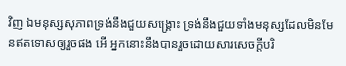វិញ ឯមនុស្សសុភាពទ្រង់នឹងជួយសង្គ្រោះ ទ្រង់នឹងជួយទាំងមនុស្សដែលមិនមែនឥតទោសឲ្យរួចផង អើ អ្នកនោះនឹងបានរួចដោយសារសេចក្ដីបរិ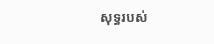សុទ្ធរបស់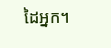ដៃអ្នក។